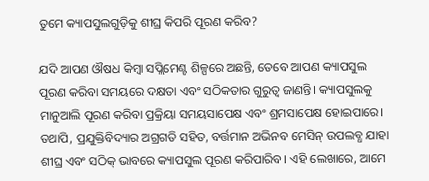ତୁମେ କ୍ୟାପସୁଲଗୁଡ଼ିକୁ ଶୀଘ୍ର କିପରି ପୂରଣ କରିବ?

ଯଦି ଆପଣ ଔଷଧ କିମ୍ବା ସପ୍ଲିମେଣ୍ଟ ଶିଳ୍ପରେ ଅଛନ୍ତି, ତେବେ ଆପଣ କ୍ୟାପସୁଲ ପୂରଣ କରିବା ସମୟରେ ଦକ୍ଷତା ଏବଂ ସଠିକତାର ଗୁରୁତ୍ୱ ଜାଣନ୍ତି। କ୍ୟାପସୁଲକୁ ମାନୁଆଲି ପୂରଣ କରିବା ପ୍ରକ୍ରିୟା ସମୟସାପେକ୍ଷ ଏବଂ ଶ୍ରମସାପେକ୍ଷ ହୋଇପାରେ। ତଥାପି, ପ୍ରଯୁକ୍ତିବିଦ୍ୟାର ଅଗ୍ରଗତି ସହିତ, ବର୍ତ୍ତମାନ ଅଭିନବ ମେସିନ୍ ଉପଲବ୍ଧ ଯାହା ଶୀଘ୍ର ଏବଂ ସଠିକ୍ ଭାବରେ କ୍ୟାପସୁଲ ପୂରଣ କରିପାରିବ। ଏହି ଲେଖାରେ, ଆମେ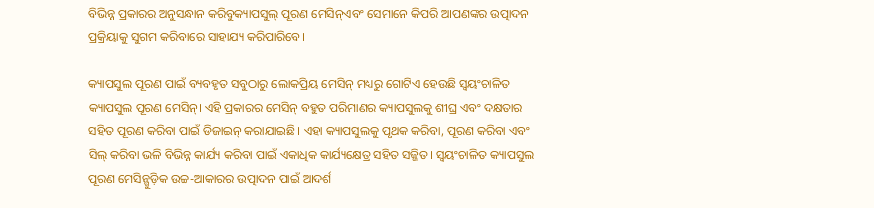ବିଭିନ୍ନ ପ୍ରକାରର ଅନୁସନ୍ଧାନ କରିବୁକ୍ୟାପସୁଲ୍ ପୂରଣ ମେସିନ୍ଏବଂ ସେମାନେ କିପରି ଆପଣଙ୍କର ଉତ୍ପାଦନ ପ୍ରକ୍ରିୟାକୁ ସୁଗମ କରିବାରେ ସାହାଯ୍ୟ କରିପାରିବେ।

କ୍ୟାପସୁଲ ପୂରଣ ପାଇଁ ବ୍ୟବହୃତ ସବୁଠାରୁ ଲୋକପ୍ରିୟ ମେସିନ୍ ମଧ୍ୟରୁ ଗୋଟିଏ ହେଉଛି ସ୍ୱୟଂଚାଳିତ କ୍ୟାପସୁଲ ପୂରଣ ମେସିନ୍। ଏହି ପ୍ରକାରର ମେସିନ୍ ବହୁତ ପରିମାଣର କ୍ୟାପସୁଲକୁ ଶୀଘ୍ର ଏବଂ ଦକ୍ଷତାର ସହିତ ପୂରଣ କରିବା ପାଇଁ ଡିଜାଇନ୍ କରାଯାଇଛି। ଏହା କ୍ୟାପସୁଲକୁ ପୃଥକ କରିବା, ପୂରଣ କରିବା ଏବଂ ସିଲ୍ କରିବା ଭଳି ବିଭିନ୍ନ କାର୍ଯ୍ୟ କରିବା ପାଇଁ ଏକାଧିକ କାର୍ଯ୍ୟକ୍ଷେତ୍ର ସହିତ ସଜ୍ଜିତ। ସ୍ୱୟଂଚାଳିତ କ୍ୟାପସୁଲ ପୂରଣ ମେସିନ୍ଗୁଡ଼ିକ ଉଚ୍ଚ-ଆକାରର ଉତ୍ପାଦନ ପାଇଁ ଆଦର୍ଶ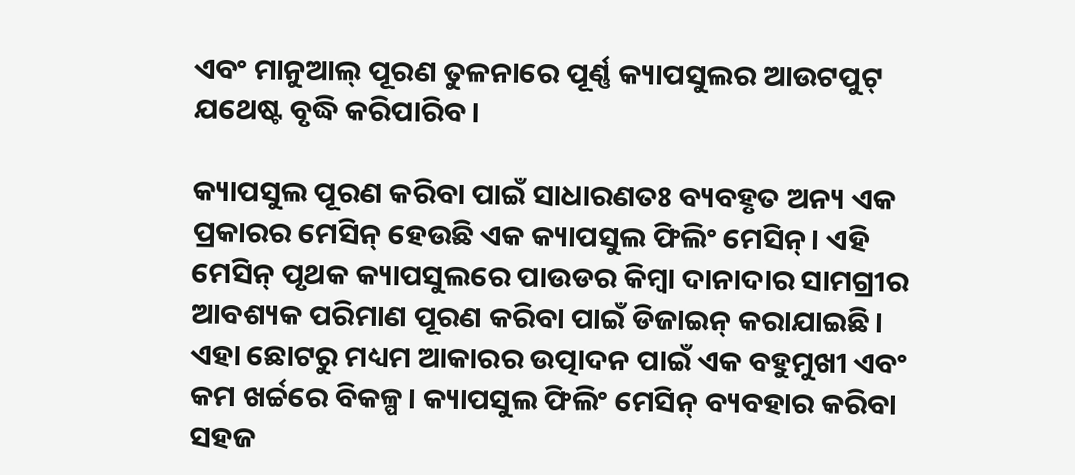ଏବଂ ମାନୁଆଲ୍ ପୂରଣ ତୁଳନାରେ ପୂର୍ଣ୍ଣ କ୍ୟାପସୁଲର ଆଉଟପୁଟ୍ ଯଥେଷ୍ଟ ବୃଦ୍ଧି କରିପାରିବ।

କ୍ୟାପସୁଲ ପୂରଣ କରିବା ପାଇଁ ସାଧାରଣତଃ ବ୍ୟବହୃତ ଅନ୍ୟ ଏକ ପ୍ରକାରର ମେସିନ୍ ହେଉଛି ଏକ କ୍ୟାପସୁଲ ଫିଲିଂ ମେସିନ୍। ଏହି ମେସିନ୍ ପୃଥକ କ୍ୟାପସୁଲରେ ପାଉଡର କିମ୍ବା ଦାନାଦାର ସାମଗ୍ରୀର ଆବଶ୍ୟକ ପରିମାଣ ପୂରଣ କରିବା ପାଇଁ ଡିଜାଇନ୍ କରାଯାଇଛି। ଏହା ଛୋଟରୁ ମଧ୍ୟମ ଆକାରର ଉତ୍ପାଦନ ପାଇଁ ଏକ ବହୁମୁଖୀ ଏବଂ କମ ଖର୍ଚ୍ଚରେ ବିକଳ୍ପ। କ୍ୟାପସୁଲ ଫିଲିଂ ମେସିନ୍ ବ୍ୟବହାର କରିବା ସହଜ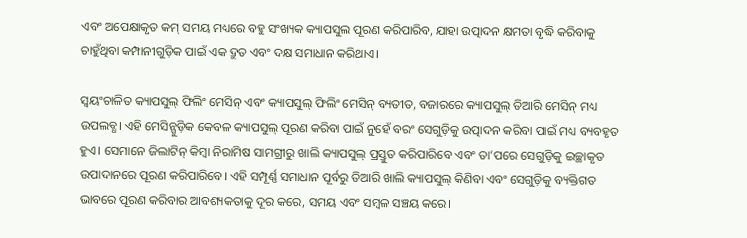ଏବଂ ଅପେକ୍ଷାକୃତ କମ୍ ସମୟ ମଧ୍ୟରେ ବହୁ ସଂଖ୍ୟକ କ୍ୟାପସୁଲ ପୂରଣ କରିପାରିବ, ଯାହା ଉତ୍ପାଦନ କ୍ଷମତା ବୃଦ୍ଧି କରିବାକୁ ଚାହୁଁଥିବା କମ୍ପାନୀଗୁଡ଼ିକ ପାଇଁ ଏକ ଦ୍ରୁତ ଏବଂ ଦକ୍ଷ ସମାଧାନ କରିଥାଏ।

ସ୍ୱୟଂଚାଳିତ କ୍ୟାପସୁଲ୍ ଫିଲିଂ ମେସିନ୍ ଏବଂ କ୍ୟାପସୁଲ୍ ଫିଲିଂ ମେସିନ୍ ବ୍ୟତୀତ, ବଜାରରେ କ୍ୟାପସୁଲ୍ ତିଆରି ମେସିନ୍ ମଧ୍ୟ ଉପଲବ୍ଧ। ଏହି ମେସିନ୍ଗୁଡ଼ିକ କେବଳ କ୍ୟାପସୁଲ୍ ପୂରଣ କରିବା ପାଇଁ ନୁହେଁ ବରଂ ସେଗୁଡ଼ିକୁ ଉତ୍ପାଦନ କରିବା ପାଇଁ ମଧ୍ୟ ବ୍ୟବହୃତ ହୁଏ। ସେମାନେ ଜିଲାଟିନ୍ କିମ୍ବା ନିରାମିଷ ସାମଗ୍ରୀରୁ ଖାଲି କ୍ୟାପସୁଲ୍ ପ୍ରସ୍ତୁତ କରିପାରିବେ ଏବଂ ତା’ପରେ ସେଗୁଡ଼ିକୁ ଇଚ୍ଛାକୃତ ଉପାଦାନରେ ପୂରଣ କରିପାରିବେ। ଏହି ସମ୍ପୂର୍ଣ୍ଣ ସମାଧାନ ପୂର୍ବରୁ ତିଆରି ଖାଲି କ୍ୟାପସୁଲ୍ କିଣିବା ଏବଂ ସେଗୁଡ଼ିକୁ ବ୍ୟକ୍ତିଗତ ଭାବରେ ପୂରଣ କରିବାର ଆବଶ୍ୟକତାକୁ ଦୂର କରେ, ସମୟ ଏବଂ ସମ୍ବଳ ସଞ୍ଚୟ କରେ।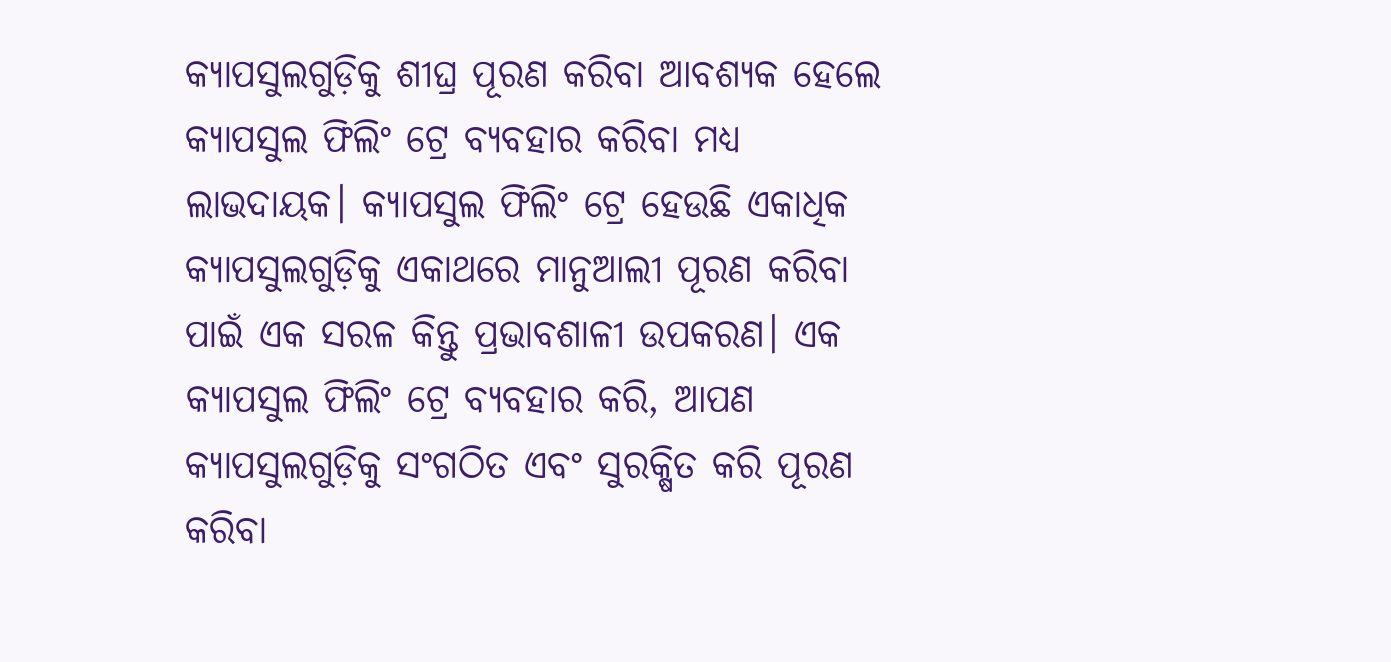କ୍ୟାପସୁଲଗୁଡ଼ିକୁ ଶୀଘ୍ର ପୂରଣ କରିବା ଆବଶ୍ୟକ ହେଲେ କ୍ୟାପସୁଲ ଫିଲିଂ ଟ୍ରେ ବ୍ୟବହାର କରିବା ମଧ୍ୟ ଲାଭଦାୟକ। କ୍ୟାପସୁଲ ଫିଲିଂ ଟ୍ରେ ହେଉଛି ଏକାଧିକ କ୍ୟାପସୁଲଗୁଡ଼ିକୁ ଏକାଥରେ ମାନୁଆଲୀ ପୂରଣ କରିବା ପାଇଁ ଏକ ସରଳ କିନ୍ତୁ ପ୍ରଭାବଶାଳୀ ଉପକରଣ। ଏକ କ୍ୟାପସୁଲ ଫିଲିଂ ଟ୍ରେ ବ୍ୟବହାର କରି, ଆପଣ କ୍ୟାପସୁଲଗୁଡ଼ିକୁ ସଂଗଠିତ ଏବଂ ସୁରକ୍ଷିତ କରି ପୂରଣ କରିବା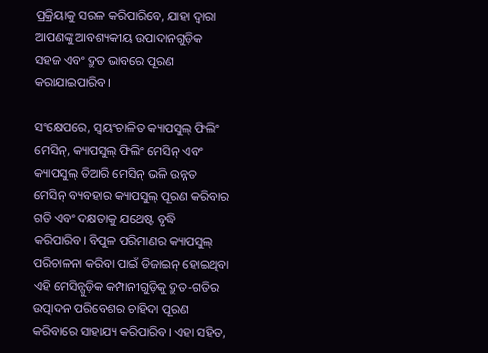ପ୍ରକ୍ରିୟାକୁ ସରଳ କରିପାରିବେ, ଯାହା ଦ୍ଵାରା ଆପଣଙ୍କୁ ଆବଶ୍ୟକୀୟ ଉପାଦାନଗୁଡ଼ିକ ସହଜ ଏବଂ ଦ୍ରୁତ ଭାବରେ ପୂରଣ କରାଯାଇପାରିବ।

ସଂକ୍ଷେପରେ, ସ୍ୱୟଂଚାଳିତ କ୍ୟାପସୁଲ୍ ଫିଲିଂ ମେସିନ୍, କ୍ୟାପସୁଲ୍ ଫିଲିଂ ମେସିନ୍ ଏବଂ କ୍ୟାପସୁଲ୍ ତିଆରି ମେସିନ୍ ଭଳି ଉନ୍ନତ ମେସିନ୍ ବ୍ୟବହାର କ୍ୟାପସୁଲ୍ ପୂରଣ କରିବାର ଗତି ଏବଂ ଦକ୍ଷତାକୁ ଯଥେଷ୍ଟ ବୃଦ୍ଧି କରିପାରିବ। ବିପୁଳ ପରିମାଣର କ୍ୟାପସୁଲ୍ ପରିଚାଳନା କରିବା ପାଇଁ ଡିଜାଇନ୍ ହୋଇଥିବା ଏହି ମେସିନ୍ଗୁଡ଼ିକ କମ୍ପାନୀଗୁଡ଼ିକୁ ଦ୍ରୁତ-ଗତିର ଉତ୍ପାଦନ ପରିବେଶର ଚାହିଦା ପୂରଣ କରିବାରେ ସାହାଯ୍ୟ କରିପାରିବ। ଏହା ସହିତ,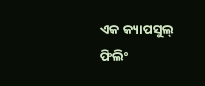ଏକ କ୍ୟାପସୁଲ୍ ଫିଲିଂ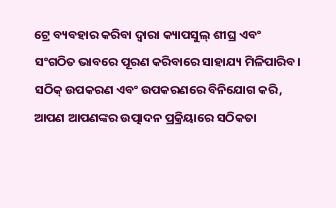ଟ୍ରେ ବ୍ୟବହାର କରିବା ଦ୍ୱାରା କ୍ୟାପସୁଲ୍ ଶୀଘ୍ର ଏବଂ ସଂଗଠିତ ଭାବରେ ପୂରଣ କରିବାରେ ସାହାଯ୍ୟ ମିଳିପାରିବ। ସଠିକ୍ ଉପକରଣ ଏବଂ ଉପକରଣରେ ବିନିଯୋଗ କରି, ଆପଣ ଆପଣଙ୍କର ଉତ୍ପାଦନ ପ୍ରକ୍ରିୟାରେ ସଠିକତା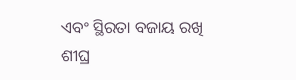ଏବଂ ସ୍ଥିରତା ବଜାୟ ରଖି ଶୀଘ୍ର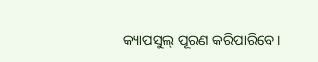କ୍ୟାପସୁଲ୍ ପୂରଣ କରିପାରିବେ।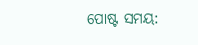ପୋଷ୍ଟ ସମୟ: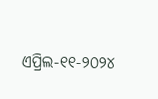ଏପ୍ରିଲ-୧୧-୨୦୨୪